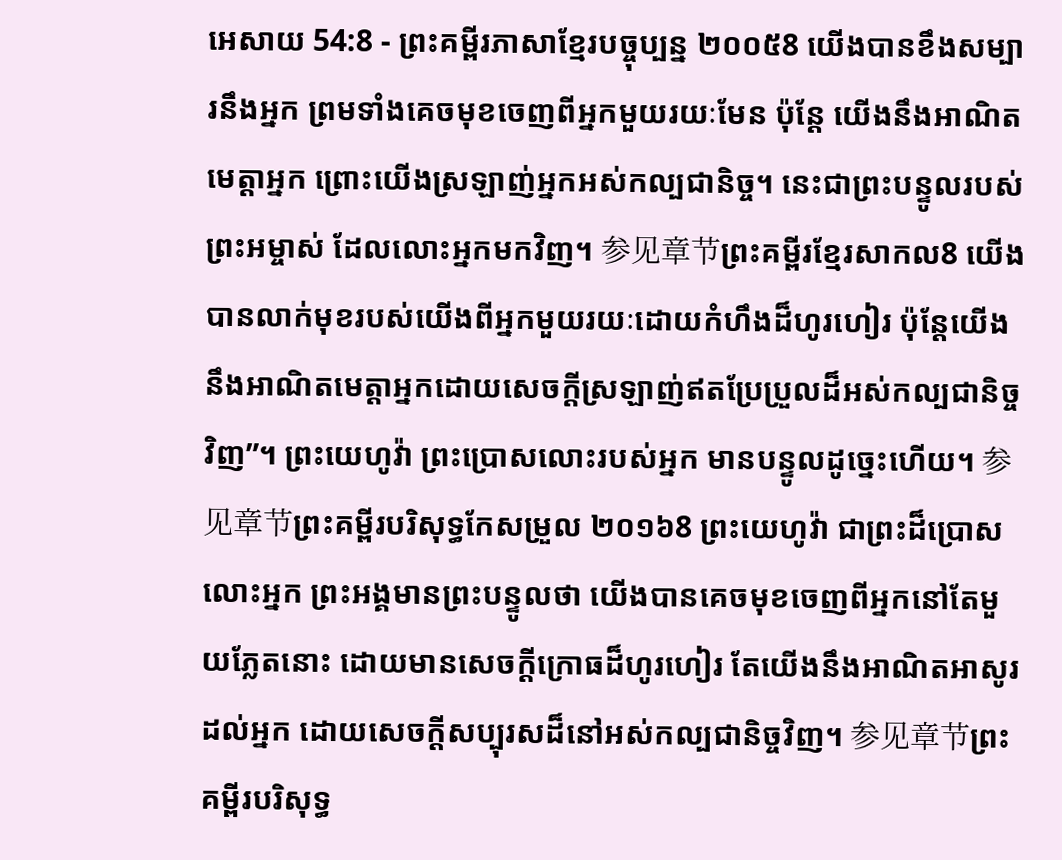អេសាយ 54:8 - ព្រះគម្ពីរភាសាខ្មែរបច្ចុប្បន្ន ២០០៥8 យើងបានខឹងសម្បារនឹងអ្នក ព្រមទាំងគេចមុខចេញពីអ្នកមួយរយៈមែន ប៉ុន្តែ យើងនឹងអាណិតមេត្តាអ្នក ព្រោះយើងស្រឡាញ់អ្នកអស់កល្បជានិច្ច។ នេះជាព្រះបន្ទូលរបស់ព្រះអម្ចាស់ ដែលលោះអ្នកមកវិញ។ 参见章节ព្រះគម្ពីរខ្មែរសាកល8 យើងបានលាក់មុខរបស់យើងពីអ្នកមួយរយៈដោយកំហឹងដ៏ហូរហៀរ ប៉ុន្តែយើងនឹងអាណិតមេត្តាអ្នកដោយសេចក្ដីស្រឡាញ់ឥតប្រែប្រួលដ៏អស់កល្បជានិច្ចវិញ”។ ព្រះយេហូវ៉ា ព្រះប្រោសលោះរបស់អ្នក មានបន្ទូលដូច្នេះហើយ។ 参见章节ព្រះគម្ពីរបរិសុទ្ធកែសម្រួល ២០១៦8 ព្រះយេហូវ៉ា ជាព្រះដ៏ប្រោសលោះអ្នក ព្រះអង្គមានព្រះបន្ទូលថា យើងបានគេចមុខចេញពីអ្នកនៅតែមួយភ្លែតនោះ ដោយមានសេចក្ដីក្រោធដ៏ហូរហៀរ តែយើងនឹងអាណិតអាសូរដល់អ្នក ដោយសេចក្ដីសប្បុរសដ៏នៅអស់កល្បជានិច្ចវិញ។ 参见章节ព្រះគម្ពីរបរិសុទ្ធ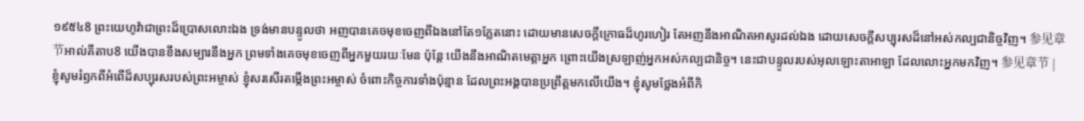១៩៥៤8 ព្រះយេហូវ៉ាជាព្រះដ៏ប្រោសលោះឯង ទ្រង់មានបន្ទូលថា អញបានគេចមុខចេញពីឯងនៅតែ១ភ្លែតនោះ ដោយមានសេចក្ដីក្រោធដ៏ហូរហៀរ តែអញនឹងអាណិតអាសូរដល់ឯង ដោយសេចក្ដីសប្បុរសដ៏នៅអស់កល្បជានិច្ចវិញ។ 参见章节អាល់គីតាប8 យើងបានខឹងសម្បារនឹងអ្នក ព្រមទាំងគេចមុខចេញពីអ្នកមួយរយៈមែន ប៉ុន្តែ យើងនឹងអាណិតមេត្តាអ្នក ព្រោះយើងស្រឡាញ់អ្នកអស់កល្បជានិច្ច។ នេះជាបន្ទូលរបស់អុលឡោះតាអាឡា ដែលលោះអ្នកមកវិញ។ 参见章节 |
ខ្ញុំសូមរំឭកពីអំពើដ៏សប្បុរសរបស់ព្រះអម្ចាស់ ខ្ញុំសរសើរតម្កើងព្រះអម្ចាស់ ចំពោះកិច្ចការទាំងប៉ុន្មាន ដែលព្រះអង្គបានប្រព្រឹត្តមកលើយើង។ ខ្ញុំសូមថ្លែងអំពីកិ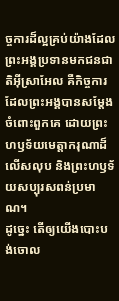ច្ចការដ៏ល្អគ្រប់យ៉ាងដែល ព្រះអង្គប្រទានមកជនជាតិអ៊ីស្រាអែល គឺកិច្ចការដែលព្រះអង្គបានសម្តែងចំពោះពួកគេ ដោយព្រះហឫទ័យមេត្តាករុណាដ៏លើសលុប និងព្រះហឫទ័យសប្បុរសពន់ប្រមាណ។
ដូច្នេះ តើឲ្យយើងបោះបង់ចោល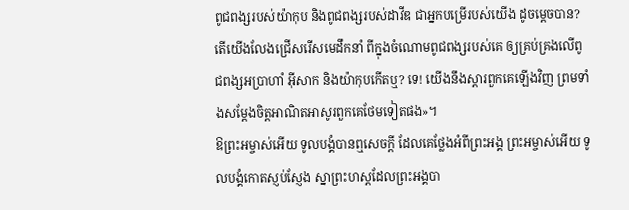ពូជពង្សរបស់យ៉ាកុប និងពូជពង្សរបស់ដាវីឌ ជាអ្នកបម្រើរបស់យើង ដូចម្ដេចបាន? តើយើងលែងជ្រើសរើសមេដឹកនាំ ពីក្នុងចំណោមពូជពង្សរបស់គេ ឲ្យគ្រប់គ្រងលើពូជពង្សអប្រាហាំ អ៊ីសាក និងយ៉ាកុបកើតឬ? ទេ! យើងនឹងស្ដារពួកគេឡើងវិញ ព្រមទាំងសម្តែងចិត្តអាណិតអាសូរពួកគេថែមទៀតផង»។
ឱព្រះអម្ចាស់អើយ ទូលបង្គំបានឮសេចក្ដី ដែលគេថ្លែងអំពីព្រះអង្គ ព្រះអម្ចាស់អើយ ទូលបង្គំកោតស្ញប់ស្ញែង ស្នាព្រះហស្ដដែលព្រះអង្គបា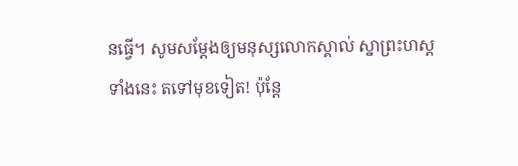នធ្វើ។ សូមសម្តែងឲ្យមនុស្សលោកស្គាល់ ស្នាព្រះហស្ដទាំងនេះ តទៅមុខទៀត! ប៉ុន្តែ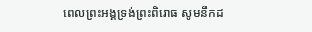ពេលព្រះអង្គទ្រង់ព្រះពិរោធ សូមនឹកដ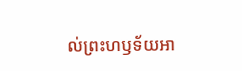ល់ព្រះហឫទ័យអា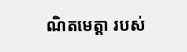ណិតមេត្តា របស់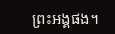ព្រះអង្គផង។